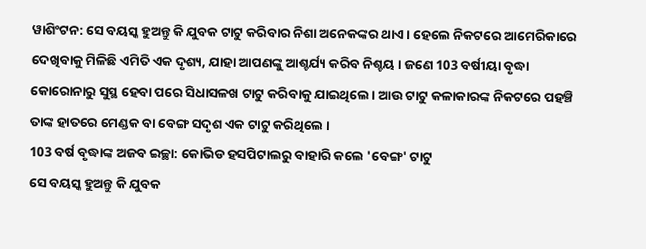ୱାଶିଂଟନ: ସେ ବୟସ୍କ ହୁଅନ୍ତୁ କି ଯୁବକ ଟାଟୁ କରିବାର ନିଶା ଅନେକଙ୍କର ଥାଏ । ହେଲେ ନିକଟରେ ଆମେରିକାରେ ଦେଖିବାକୁ ମିଳିଛି ଏମିତି ଏକ ଦୃଶ୍ୟ, ଯାହା ଆପଣଙ୍କୁ ଆଶ୍ଚର୍ଯ୍ୟ କରିବ ନିଶ୍ଚୟ । ଜଣେ 103 ବର୍ଷୀୟା ବୃଦ୍ଧା କୋରୋନାରୁ ସୁସ୍ଥ ହେବା ପରେ ସିଧାସଳଖ ଟାଟୁ କରିବାକୁ ଯାଇଥିଲେ । ଆଉ ଟାଟୁ କଳାକାରଙ୍କ ନିକଟରେ ପହଞ୍ଚି ତାଙ୍କ ହାତରେ ମେଣ୍ଡକ ବା ବେଙ୍ଗ ସଦୃଶ ଏକ ଟାଟୁ କରିଥିଲେ ।
103 ବର୍ଷ ବୃଦ୍ଧାଙ୍କ ଅଜବ ଇଚ୍ଛା: କୋଭିଡ ହସପିଟାଲରୁ ବାହାରି କଲେ 'ବେଙ୍ଗ' ଟାଟୁ
ସେ ବୟସ୍କ ହୁଅନ୍ତୁ କି ଯୁବକ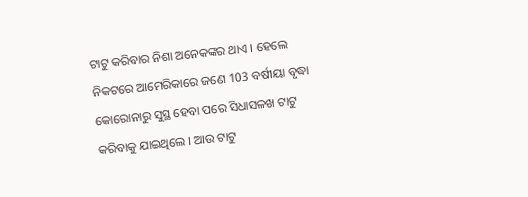ଟାଟୁ କରିବାର ନିଶା ଅନେକଙ୍କର ଥାଏ । ହେଲେ ନିକଟରେ ଆମେରିକାରେ ଜଣେ 103 ବର୍ଷୀୟା ବୃଦ୍ଧା କୋରୋନାରୁ ସୁସ୍ଥ ହେବା ପରେ ସିଧାସଳଖ ଟାଟୁ କରିବାକୁ ଯାଇଥିଲେ । ଆଉ ଟାଟୁ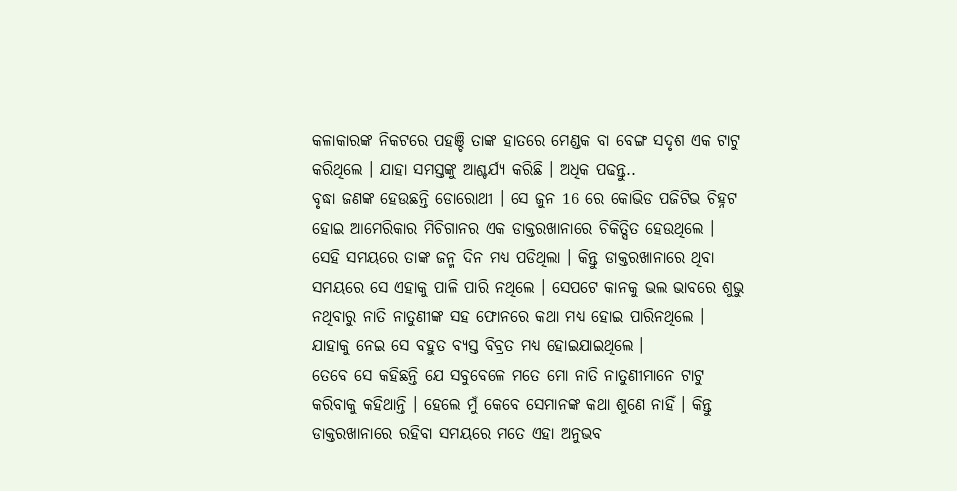କଳାକାରଙ୍କ ନିକଟରେ ପହଞ୍ଚି ତାଙ୍କ ହାତରେ ମେଣ୍ଡକ ବା ବେଙ୍ଗ ସଦୃଶ ଏକ ଟାଟୁ କରିଥିଲେ । ଯାହା ସମସ୍ତଙ୍କୁ ଆଶ୍ଚର୍ଯ୍ୟ କରିଛି । ଅଧିକ ପଢନ୍ତୁ..
ବୃଦ୍ଧା ଜଣଙ୍କ ହେଉଛନ୍ତି ଡୋରୋଥୀ । ସେ ଜୁନ 16 ରେ କୋଭିଡ ପଜିଟିଭ ଚିହ୍ନଟ ହୋଇ ଆମେରିକାର ମିଚିଗାନର ଏକ ଡାକ୍ତରଖାନାରେ ଚିକିତ୍ସିତ ହେଉଥିଲେ । ସେହି ସମୟରେ ତାଙ୍କ ଜନ୍ମ ଦିନ ମଧ୍ୟ ପଡିଥିଲା । କିନ୍ତୁ ଡାକ୍ତରଖାନାରେ ଥିବା ସମୟରେ ସେ ଏହାକୁ ପାଳି ପାରି ନଥିଲେ । ସେପଟେ କାନକୁ ଭଲ ଭାବରେ ଶୁଭୁ ନଥିବାରୁ ନାତି ନାତୁଣୀଙ୍କ ସହ ଫୋନରେ କଥା ମଧ୍ୟ ହୋଇ ପାରିନଥିଲେ । ଯାହାକୁ ନେଇ ସେ ବହୁତ ବ୍ୟସ୍ତ ବିବ୍ରତ ମଧ୍ୟ ହୋଇଯାଇଥିଲେ ।
ତେବେ ସେ କହିଛନ୍ତି ଯେ ସବୁବେଳେ ମତେ ମୋ ନାତି ନାତୁଣୀମାନେ ଟାଟୁ କରିବାକୁ କହିଥାନ୍ତି । ହେଲେ ମୁଁ କେବେ ସେମାନଙ୍କ କଥା ଶୁଣେ ନାହିଁ । କିନ୍ତୁ ଡାକ୍ତରଖାନାରେ ରହିବା ସମୟରେ ମତେ ଏହା ଅନୁଭବ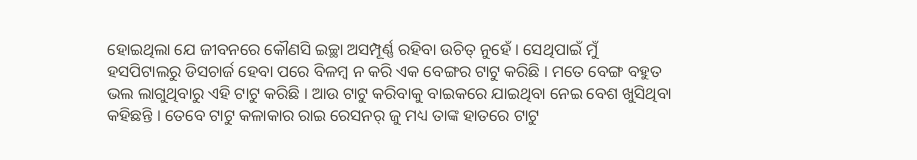ହୋଇଥିଲା ଯେ ଜୀବନରେ କୌଣସି ଇଚ୍ଛା ଅସମ୍ପୂର୍ଣ୍ଣ ରହିବା ଉଚିତ୍ ନୁହେଁ । ସେଥିପାଇଁ ମୁଁ ହସପିଟାଲରୁ ଡିସଚାର୍ଜ ହେବା ପରେ ବିଳମ୍ବ ନ କରି ଏକ ବେଙ୍ଗର ଟାଟୁ କରିଛି । ମତେ ବେଙ୍ଗ ବହୁତ ଭଲ ଲାଗୁଥିବାରୁ ଏହି ଟାଟୁ କରିଛି । ଆଉ ଟାଟୁ କରିବାକୁ ବାଇକରେ ଯାଇଥିବା ନେଇ ବେଶ ଖୁସିଥିବା କହିଛନ୍ତି । ତେବେ ଟାଟୁ କଳାକାର ରାଇ ରେସନର୍ ଜୁ ମଧ୍ୟ ତାଙ୍କ ହାତରେ ଟାଟୁ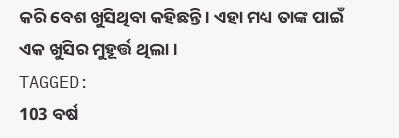କରି ବେଶ ଖୁସିଥିବା କହିଛନ୍ତି । ଏହା ମଧ୍ୟ ତାଙ୍କ ପାଇଁ ଏକ ଖୁସିର ମୁହୂର୍ତ୍ତ ଥିଲା ।
TAGGED:
103 ବର୍ଷ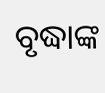ବୃଦ୍ଧାଙ୍କ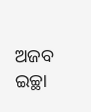ଅଜବ ଇଚ୍ଛା